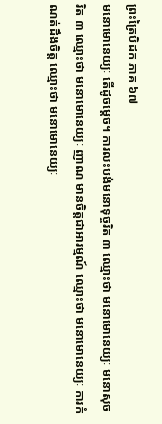ព្រះត្រៃបិដក ភាគ ៦៧
មនោមោនេយ្យៈ តើដូចម្តេច។ ការលះបង់មនោទុច្ចរិត ៣ ឈ្មោះថា មនោមោនេយ្យៈ មនោសុចរិត ៣ ឈ្មោះថា មនោមោនេយ្យៈ ញាណ មានចិត្តជាអារម្មណ៍ ឈ្មោះថា មនោមោនេយ្យៈ ការកំណត់ដឹងចិត្ត ឈ្មោះថា មនោមោនេយ្យៈ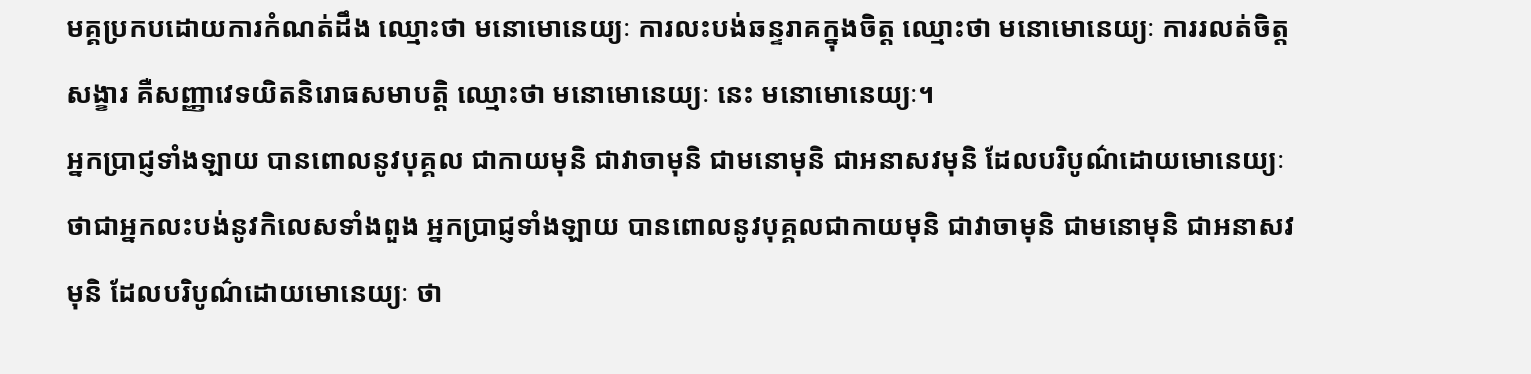មគ្គប្រកបដោយការកំណត់ដឹង ឈ្មោះថា មនោមោនេយ្យៈ ការលះបង់ឆន្ទរាគក្នុងចិត្ត ឈ្មោះថា មនោមោនេយ្យៈ ការរលត់ចិត្តសង្ខារ គឺសញ្ញាវេទយិតនិរោធសមាបត្តិ ឈ្មោះថា មនោមោនេយ្យៈ នេះ មនោមោនេយ្យៈ។
អ្នកប្រាជ្ញទាំងឡាយ បានពោលនូវបុគ្គល ជាកាយមុនិ ជាវាចាមុនិ ជាមនោមុនិ ជាអនាសវមុនិ ដែលបរិបូណ៌ដោយមោនេយ្យៈ ថាជាអ្នកលះបង់នូវកិលេសទាំងពួង អ្នកប្រាជ្ញទាំងឡាយ បានពោលនូវបុគ្គលជាកាយមុនិ ជាវាចាមុនិ ជាមនោមុនិ ជាអនាសវមុនិ ដែលបរិបូណ៌ដោយមោនេយ្យៈ ថា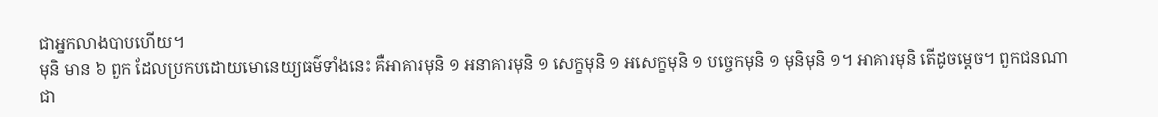ជាអ្នកលាងបាបហើយ។
មុនិ មាន ៦ ពួក ដែលប្រកបដោយមោនេយ្យធម៌ទាំងនេះ គឺអាគារមុនិ ១ អនាគារមុនិ ១ សេក្ខមុនិ ១ អសេក្ខមុនិ ១ បចេ្ចកមុនិ ១ មុនិមុនិ ១។ អាគារមុនិ តើដូចម្តេច។ ពួកជនណា ជា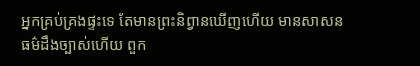អ្នកគ្រប់គ្រងផ្ទះទេ តែមានព្រះនិព្វានឃើញហើយ មានសាសនធម៌ដឹងច្បាស់ហើយ ពួក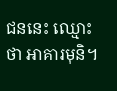ជននេះ ឈ្មោះថា អាគារមុនិ។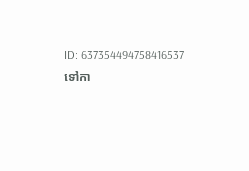ID: 637354494758416537
ទៅកា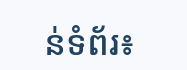ន់ទំព័រ៖